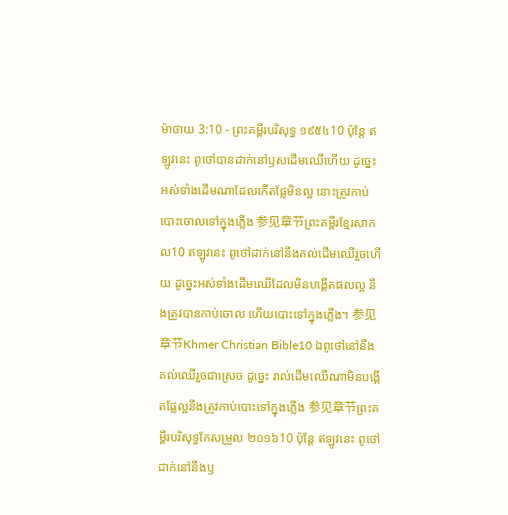ម៉ាថាយ 3:10 - ព្រះគម្ពីរបរិសុទ្ធ ១៩៥៤10 ប៉ុន្តែ ឥឡូវនេះ ពូថៅបានដាក់នៅឫសដើមឈើហើយ ដូច្នេះ អស់ទាំងដើមណាដែលកើតផ្លែមិនល្អ នោះត្រូវកាប់បោះចោលទៅក្នុងភ្លើង 参见章节ព្រះគម្ពីរខ្មែរសាកល10 ឥឡូវនេះ ពូថៅដាក់នៅនឹងគល់ដើមឈើរួចហើយ ដូច្នេះអស់ទាំងដើមឈើដែលមិនបង្កើតផលល្អ នឹងត្រូវបានកាប់ចោល ហើយបោះទៅក្នុងភ្លើង។ 参见章节Khmer Christian Bible10 ឯពូថៅនៅនឹងគល់ឈើរួចជាស្រេច ដូច្នេះ រាល់ដើមឈើណាមិនបង្កើតផ្លែល្អនឹងត្រូវកាប់បោះទៅក្នុងភ្លើង 参见章节ព្រះគម្ពីរបរិសុទ្ធកែសម្រួល ២០១៦10 ប៉ុន្តែ ឥឡូវនេះ ពូថៅដាក់នៅនឹងឫ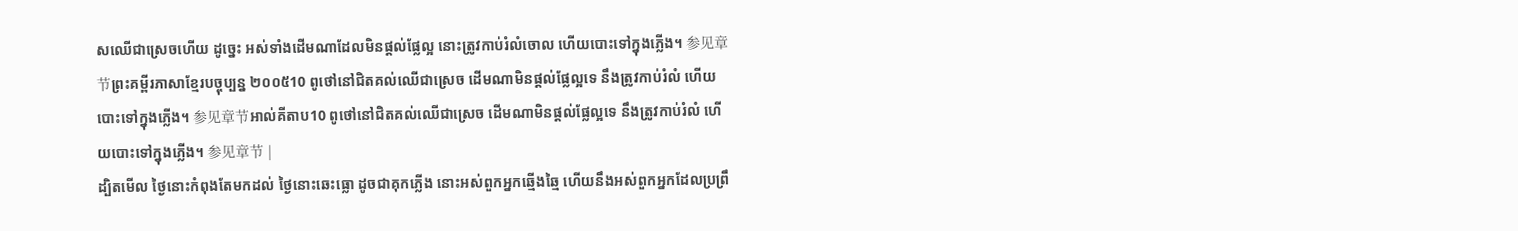សឈើជាស្រេចហើយ ដូច្នេះ អស់ទាំងដើមណាដែលមិនផ្តល់ផ្លែល្អ នោះត្រូវកាប់រំលំចោល ហើយបោះទៅក្នុងភ្លើង។ 参见章节ព្រះគម្ពីរភាសាខ្មែរបច្ចុប្បន្ន ២០០៥10 ពូថៅនៅជិតគល់ឈើជាស្រេច ដើមណាមិនផ្ដល់ផ្លែល្អទេ នឹងត្រូវកាប់រំលំ ហើយបោះទៅក្នុងភ្លើង។ 参见章节អាល់គីតាប10 ពូថៅនៅជិតគល់ឈើជាស្រេច ដើមណាមិនផ្ដល់ផ្លែល្អទេ នឹងត្រូវកាប់រំលំ ហើយបោះទៅក្នុងភ្លើង។ 参见章节 |
ដ្បិតមើល ថ្ងៃនោះកំពុងតែមកដល់ ថ្ងៃនោះឆេះធ្លោ ដូចជាគុកភ្លើង នោះអស់ពួកអ្នកឆ្មើងឆ្មៃ ហើយនឹងអស់ពួកអ្នកដែលប្រព្រឹ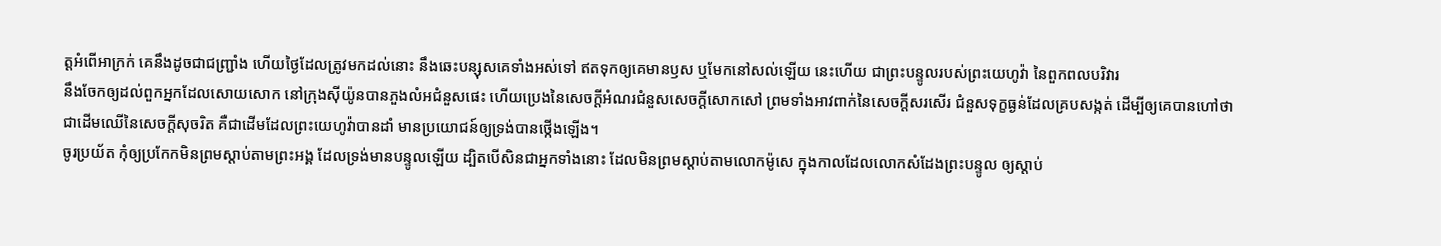ត្តអំពើអាក្រក់ គេនឹងដូចជាជញ្ជ្រាំង ហើយថ្ងៃដែលត្រូវមកដល់នោះ នឹងឆេះបន្សុសគេទាំងអស់ទៅ ឥតទុកឲ្យគេមានឫស ឬមែកនៅសល់ឡើយ នេះហើយ ជាព្រះបន្ទូលរបស់ព្រះយេហូវ៉ា នៃពួកពលបរិវារ
នឹងចែកឲ្យដល់ពួកអ្នកដែលសោយសោក នៅក្រុងស៊ីយ៉ូនបានភួងលំអជំនួសផេះ ហើយប្រេងនៃសេចក្ដីអំណរជំនួសសេចក្ដីសោកសៅ ព្រមទាំងអាវពាក់នៃសេចក្ដីសរសើរ ជំនួសទុក្ខធ្ងន់ដែលគ្របសង្កត់ ដើម្បីឲ្យគេបានហៅថា ជាដើមឈើនៃសេចក្ដីសុចរិត គឺជាដើមដែលព្រះយេហូវ៉ាបានដាំ មានប្រយោជន៍ឲ្យទ្រង់បានថ្កើងឡើង។
ចូរប្រយ័ត កុំឲ្យប្រកែកមិនព្រមស្តាប់តាមព្រះអង្គ ដែលទ្រង់មានបន្ទូលឡើយ ដ្បិតបើសិនជាអ្នកទាំងនោះ ដែលមិនព្រមស្តាប់តាមលោកម៉ូសេ ក្នុងកាលដែលលោកសំដែងព្រះបន្ទូល ឲ្យស្តាប់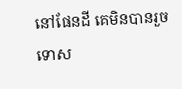នៅផែនដី គេមិនបានរួចទោស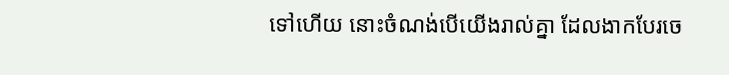ទៅហើយ នោះចំណង់បើយើងរាល់គ្នា ដែលងាកបែរចេ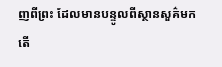ញពីព្រះ ដែលមានបន្ទូលពីស្ថានសួគ៌មក តើ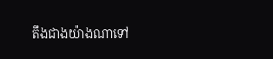តឹងជាងយ៉ាងណាទៅ